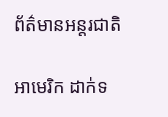ព័ត៌មានអន្តរជាតិ

អាមេរិក ដាក់ទ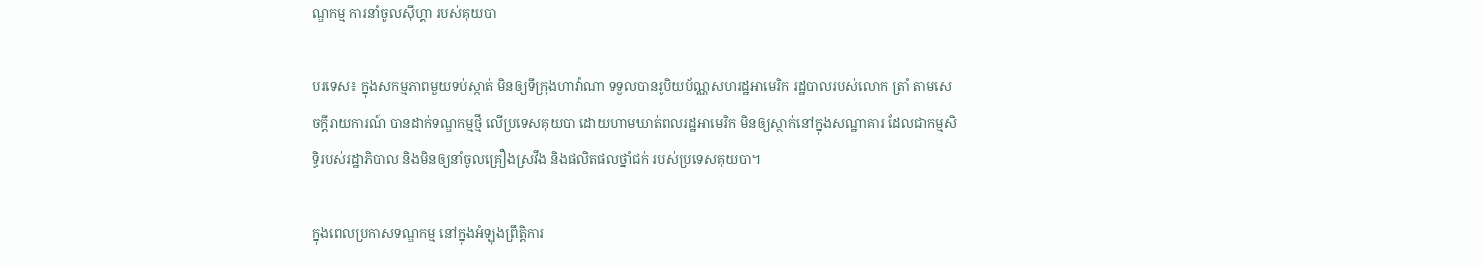ណ្ឌកម្ម ការនាំចូលស៊ីហ្គា របស់គុយបា

បរទេស៖ ក្នុងសកម្មភាពមួយទប់ស្កាត់ មិនឲ្យទីក្រុងហាវ៉ាណា ទទួលបានរូបិយប័ណ្ណសហរដ្ឋអាមេរិក រដ្ឋបាលរបស់លោក ត្រាំ តាមសេចក្តីរាយការណ៍ បានដាក់ទណ្ឌកម្មថ្មី លើប្រទេសគុយបា ដោយហាមឃាត់ពលរដ្ឋអាមេរិក មិនឲ្យស្ថាក់នៅក្នុងសណ្ឋាគារ ដែលជាកម្មសិទ្ធិរបស់រដ្ឋាភិបាល និងមិនឲ្យនាំចូលគ្រឿងស្រវឹង និងផលិតផលថ្នាំជក់ របស់ប្រទេសគុយបា។

ក្នុងពេលប្រកាសទណ្ឌកម្ម នៅក្នុងអំឡុងព្រឹត្តិការ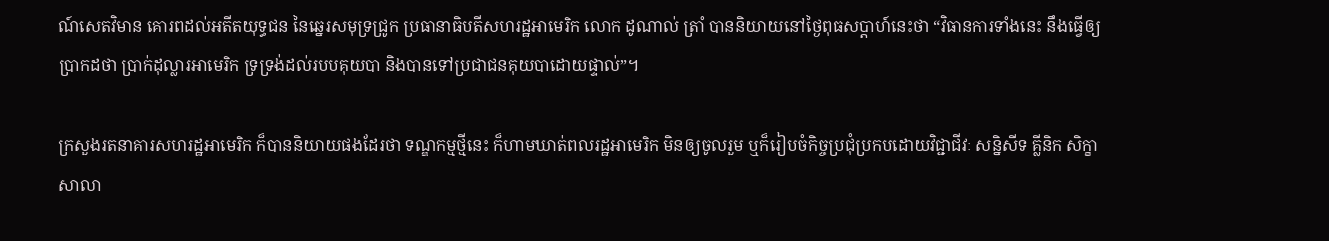ណ៍សេតវិមាន គោរពដល់អតីតយុទ្ធជន នៃឆ្នេរសមុទ្រជ្រូក ប្រធានាធិបតីសហរដ្ឋអាមេរិក លោក ដូណាល់ ត្រាំ បាននិយាយនៅថ្ងៃពុធសប្ដាហ៍នេះថា “វិធានការទាំងនេះ នឹងធ្វើឲ្យប្រាកដថា ប្រាក់ដុល្លារអាមេរិក ទ្រទ្រង់ដល់របបគុយបា និងបានទៅប្រជាជនគុយបាដោយផ្ទាល់”។

ក្រសួងរតនាគារសហរដ្ឋអាមេរិក ក៏បាននិយាយផងដែរថា ទណ្ឌកម្មថ្មីនេះ ក៏ហាមឃាត់ពលរដ្ឋអាមេរិក មិនឲ្យចូលរួម ឬក៏រៀបចំកិច្ចប្រជុំប្រកបដោយវិជ្ជាជីវៈ សន្និសីទ គ្លីនិក សិក្ខាសាលា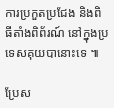ការប្រកួតប្រជែង និងពិធីតាំងពិព័រណ៍ នៅក្នុងប្រទេសគុយបានោះទេ ៕

ប្រែស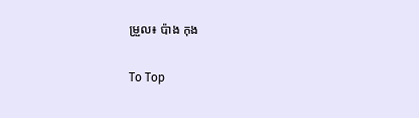ម្រួល៖ ប៉ាង កុង

To Top